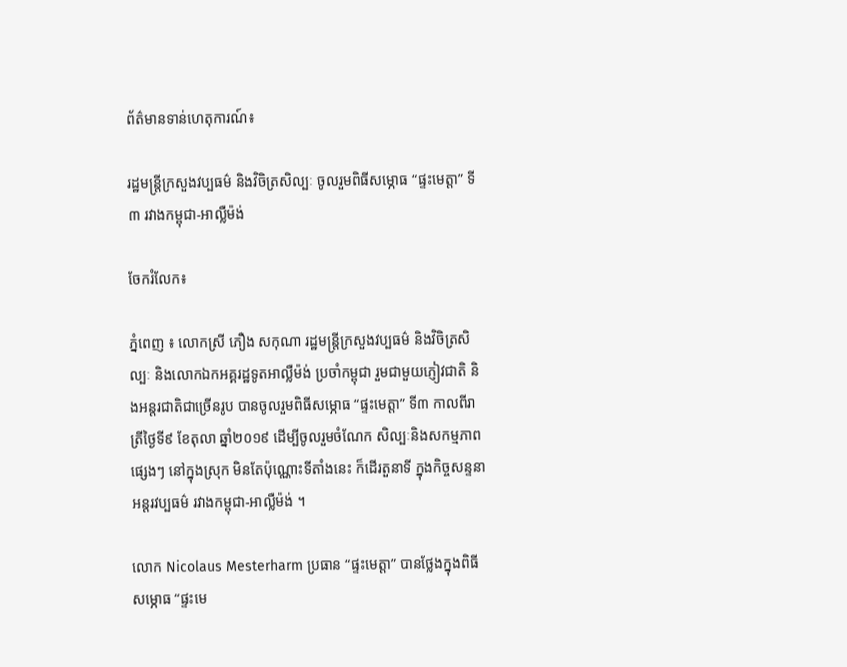ព័ត៌មានទាន់ហេតុការណ៍៖

រដ្ឋមន្រ្តីក្រសួងវប្បធម៌ និងវិចិត្រសិល្បៈ ចូលរួមពិធីសម្ភោធ “ផ្ទះមេត្តា” ទី៣ រវាងកម្ពុជា-អាល្លឺម៉ង់

ចែករំលែក៖

ភ្នំពេញ ៖ លោកស្រី ភឿង សកុណា រដ្ឋមន្រ្តីក្រសួងវប្បធម៌ និងវិចិត្រសិល្បៈ និងលោកឯកអគ្គរដ្ឋទូតអាល្លឺម៉ង់ ប្រចាំកម្ពុជា រួមជាមួយភ្ញៀវជាតិ និងអន្តរជាតិជាច្រើនរូប បានចូលរួមពិធីសម្ភោធ “ផ្ទះមេត្តា” ទី៣ កាលពីរាត្រីថ្ងៃទី៩ ខែតុលា ឆ្នាំ២០១៩ ដើម្បីចូលរួមចំណែក សិល្បៈនិងសកម្មភាពផ្សេងៗ នៅក្នុងស្រុក មិនតែប៉ុណ្ណោះទីតាំងនេះ ក៏ដើរតួនាទី ក្នុងកិច្ចសន្ទនា អន្តរវប្បធម៌ រវាងកម្ពុជា-អាល្លឺម៉ង់ ។

លោក Nicolaus Mesterharm ប្រធាន “ផ្ទះមេត្តា” បានថ្លែងក្នុងពិធីសម្ភោធ “ផ្ទះមេ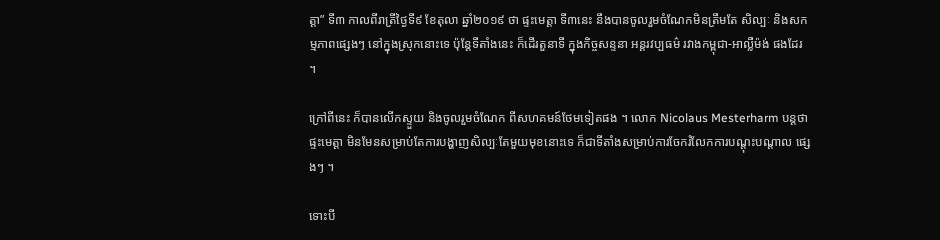ត្តា” ទី៣ កាលពីរាត្រីថ្ងៃទី៩ ខែតុលា ឆ្នាំ២០១៩ ថា ផ្ទះមេត្តា ទី៣នេះ នឹងបានចូលរួមចំណែកមិនត្រឹមតែ សិល្បៈ និងសកម្មភាពផ្សេងៗ នៅក្នុងស្រុកនោះទេ ប៉ុន្តែទីតាំងនេះ ក៏ដើរតួនាទី ក្នុងកិច្ចសន្ទនា អន្តរវប្បធម៌ រវាងកម្ពុជា-អាល្លឺម៉ង់ ផងដែរ ។

ក្រៅពីនេះ ក៏បានលើកស្ទួយ និងចូលរួមចំណែក ពីសហគមន៍ថែមទៀតផង ។ លោក Nicolaus Mesterharm បន្តថា ផ្ទះមេត្តា មិនមែនសម្រាប់តែការបង្ហាញសិល្បៈតែមួយមុខនោះទេ ក៏ជាទីតាំងសម្រាប់ការចែករំលែកការបណ្តុះបណ្តាល ផ្សេងៗ ។

ទោះបី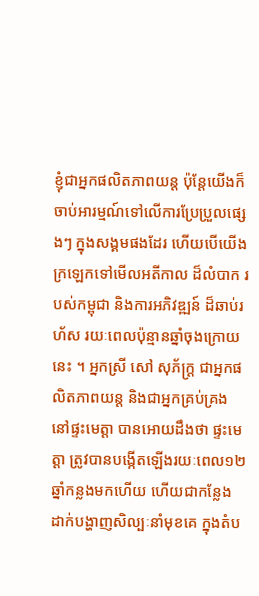ខ្ញុំជាអ្នកផលិតភាពយន្ត ប៉ុន្តែយើងក៏ចាប់អារម្មណ៍ទៅលើការប្រែប្រួលផ្សេងៗ ក្នុងសង្គមផងដែរ ហើយបើយើង ក្រឡេកទៅមើលអតីកាល ដ៏លំបាក របស់កម្ពុជា និងការអភិវឌ្ឍន៍ ដ៏ឆាប់រហ័ស រយៈពេលប៉ុន្មានឆ្នាំចុងក្រោយនេះ ។ អ្នកស្រី សៅ សុភ័ក្រ្ត ជាអ្នកផលិតភាពយន្ត និងជាអ្នកគ្រប់គ្រង នៅផ្ទះមេត្តា បានអោយដឹងថា ផ្ទះមេត្តា ត្រូវបានបង្កើតឡើងរយៈពេល១២ឆ្នាំកន្លងមកហើយ ហើយជាកន្លែង ដាក់បង្ហាញសិល្បៈនាំមុខគេ ក្នុងតំប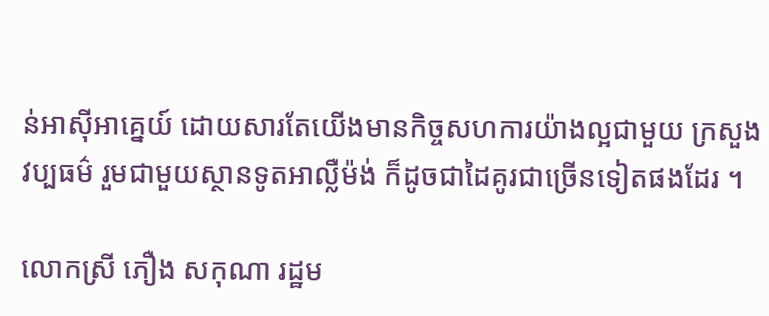ន់អាស៊ីអាគ្នេយ៍ ដោយសារតែយើងមានកិច្ចសហការយ៉ាងល្អជាមួយ ក្រសួងវប្បធម៌ រួមជាមួយស្ថានទូតអាល្លឺម៉ង់ ក៏ដូចជាដៃគូរជាច្រើនទៀតផងដែរ ។

លោកស្រី ភឿង សកុណា រដ្ឋម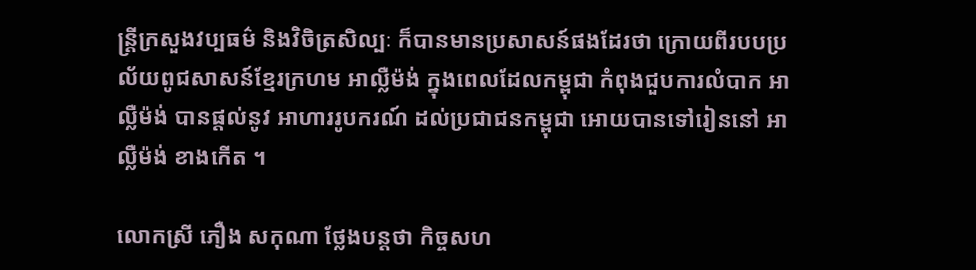ន្រ្តីក្រសួងវប្បធម៌ និងវិចិត្រសិល្បៈ ក៏បានមានប្រសាសន៍ផងដែរថា ក្រោយពីរបបប្រល័យពូជសាសន៍ខ្មែរក្រហម អាល្លឺម៉ង់ ក្នុងពេលដែលកម្ពុជា កំពុងជួបការលំបាក អាល្លឺម៉ង់ បានផ្តល់នូវ អាហាររូបករណ៍ ដល់ប្រជាជនកម្ពុជា អោយបានទៅរៀននៅ អាល្លឺម៉ង់ ខាងកើត ។

លោកស្រី ភឿង សកុណា ថ្លែងបន្តថា កិច្ចសហ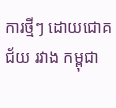ការថ្មីៗ ដោយជោគជ័យ រវាង កម្ពុជា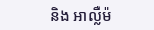និង អាល្លឺម៉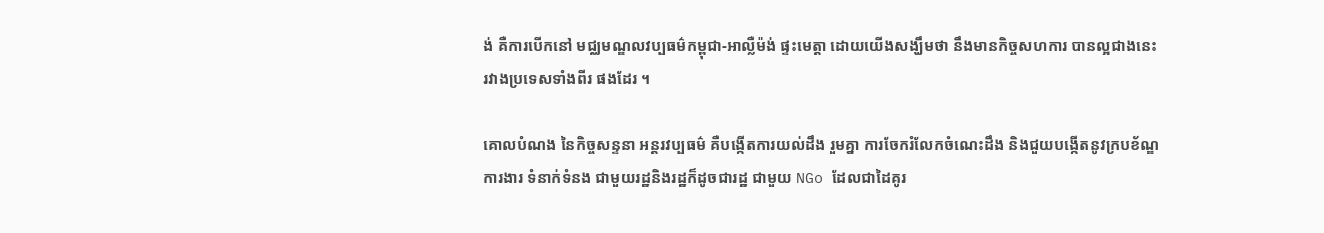ង់ គឺការបើកនៅ មជ្ឈមណ្ឌលវប្បធម៌កម្ពុជា-អាល្លឺម៉ង់ ផ្ទះមេត្តា ដោយយើងសង្ឃឹមថា នឹងមានកិច្ចសហការ បានល្អជាងនេះ រវាងប្រទេសទាំងពីរ ផងដែរ ។

គោលបំណង នៃកិច្ចសន្ទនា អន្តរវប្បធម៌ គឺបង្កើតការយល់ដឹង រួមគ្នា ការចែករំលែកចំណេះដឹង និងជួយបង្កើតនូវក្របខ័ណ្ឌការងារ ទំនាក់ទំនង ជាមួយរដ្ឋនិងរដ្ឋក៏ដូចជារដ្ឋ ជាមួយ NGo ដែលជាដៃគូរ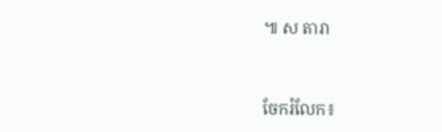៕ ស តារា


ចែករំលែក៖